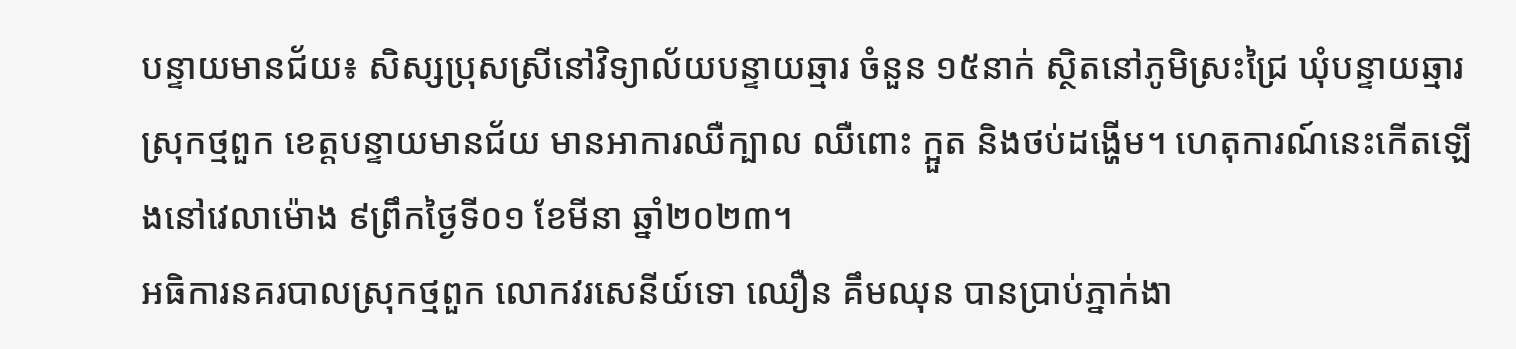បន្ទាយមានជ័យ៖ សិស្សប្រុសស្រីនៅវិទ្យាល័យបន្ទាយឆ្មារ ចំនួន ១៥នាក់ ស្ថិតនៅភូមិស្រះជ្រៃ ឃុំបន្ទាយឆ្មារ ស្រុកថ្មពួក ខេត្តបន្ទាយមានជ័យ មានអាការឈឺក្បាល ឈឺពោះ ក្អួត និងថប់ដង្ហើម។ ហេតុការណ៍នេះកើតឡើងនៅវេលាម៉ោង ៩ព្រឹកថ្ងៃទី០១ ខែមីនា ឆ្នាំ២០២៣។
អធិការនគរបាលស្រុកថ្មពួក លោកវរសេនីយ៍ទោ ឈឿន គឹមឈុន បានប្រាប់ភ្នាក់ងា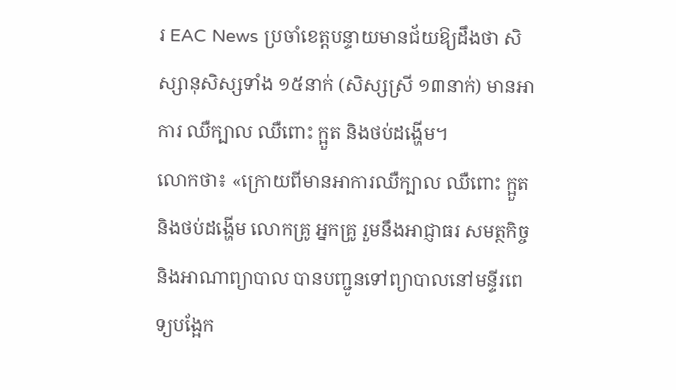រ EAC News ប្រចាំខេត្តបន្ទាយមានជ័យឱ្យដឹងថា សិស្សានុសិស្សទាំង ១៥នាក់ (សិស្សស្រី ១៣នាក់) មានអាការ ឈឺក្បាល ឈឺពោះ ក្អួត និងថប់ដង្ហើម។
លោកថា៖ «ក្រោយពីមានអាការឈឺក្បាល ឈឺពោះ ក្អួត និងថប់ដង្ហើម លោកគ្រូ អ្នកគ្រូ រួមនឹងអាជ្ញាធរ សមត្ថកិច្ច និងអាណាព្យាបាល បានបញ្ជូនទៅព្យាបាលនៅមន្ទីរពេទ្យបង្អែក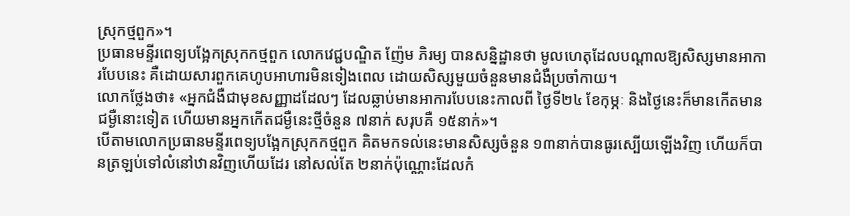ស្រុកថ្មពួក»។
ប្រធានមន្ទីរពេទ្យបង្អែកស្រុកកថ្មពួក លោកវេជ្ជបណ្ឌិត ញ៉ែម ភិរម្យ បានសន្និដ្ឋានថា មូលហេតុដែលបណ្តាលឱ្យសិស្សមានអាការបែបនេះ គឺដោយសារពួកគេហូបអាហារមិនទៀងពេល ដោយសិស្សមួយចំនួនមានជំងឺប្រចាំកាយ។
លោកថ្លែងថា៖ «អ្នកជំងឺជាមុខសញ្ញាដដែលៗ ដែលឆ្លាប់មានអាការបែបនេះកាលពី ថ្ងៃទី២៤ ខែកុម្ភៈ និងថ្ងៃនេះក៏មានកើតមានជម្ងឺនោះទៀត ហើយមានអ្នកកើតជម្ងឺនេះថ្មីចំនួន ៧នាក់ សរុបគឺ ១៥នាក់»។
បើតាមលោកប្រធានមន្ទីរពេទ្យបង្អែកស្រុកកថ្មពួក គិតមកទល់នេះមានសិស្សចំនួន ១៣នាក់បានធូរស្បើយឡើងវិញ ហើយក៏បានត្រឡប់ទៅលំនៅឋានវិញហើយដែរ នៅសល់តែ ២នាក់ប៉ុណ្ណោះដែលកំ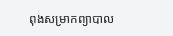ពុងសម្រាកព្យាបាល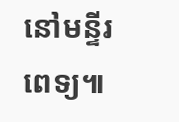នៅមន្ទីរពេទ្យ៕